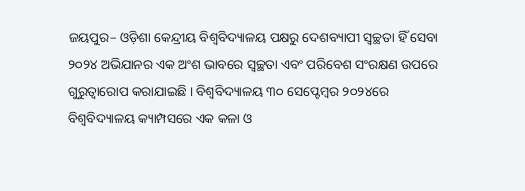ଜୟପୁର– ଓଡ଼ିଶା କେନ୍ଦ୍ରୀୟ ବିଶ୍ଵବିଦ୍ୟାଳୟ ପକ୍ଷରୁ ଦେଶବ୍ୟାପୀ ସ୍ଵଚ୍ଛତା ହିଁ ସେବା ୨୦୨୪ ଅଭିଯାନର ଏକ ଅଂଶ ଭାବରେ ସ୍ୱଚ୍ଛତା ଏବଂ ପରିବେଶ ସଂରକ୍ଷଣ ଉପରେ ଗୁରୁତ୍ୱାରୋପ କରାଯାଇଛି । ବିଶ୍ୱବିଦ୍ୟାଳୟ ୩୦ ସେପ୍ଟେମ୍ବର ୨୦୨୪ରେ ବିଶ୍ୱବିଦ୍ୟାଳୟ କ୍ୟାମ୍ପସରେ ଏକ କଳା ଓ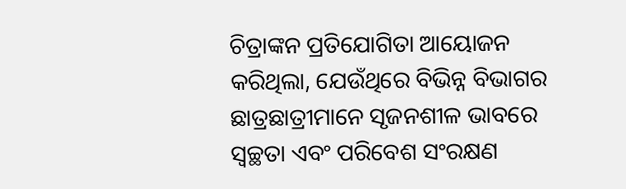ଚିତ୍ରାଙ୍କନ ପ୍ରତିଯୋଗିତା ଆୟୋଜନ କରିଥିଲା, ଯେଉଁଥିରେ ବିଭିନ୍ନ ବିଭାଗର ଛାତ୍ରଛାତ୍ରୀମାନେ ସୃଜନଶୀଳ ଭାବରେ ସ୍ୱଚ୍ଛତା ଏବଂ ପରିବେଶ ସଂରକ୍ଷଣ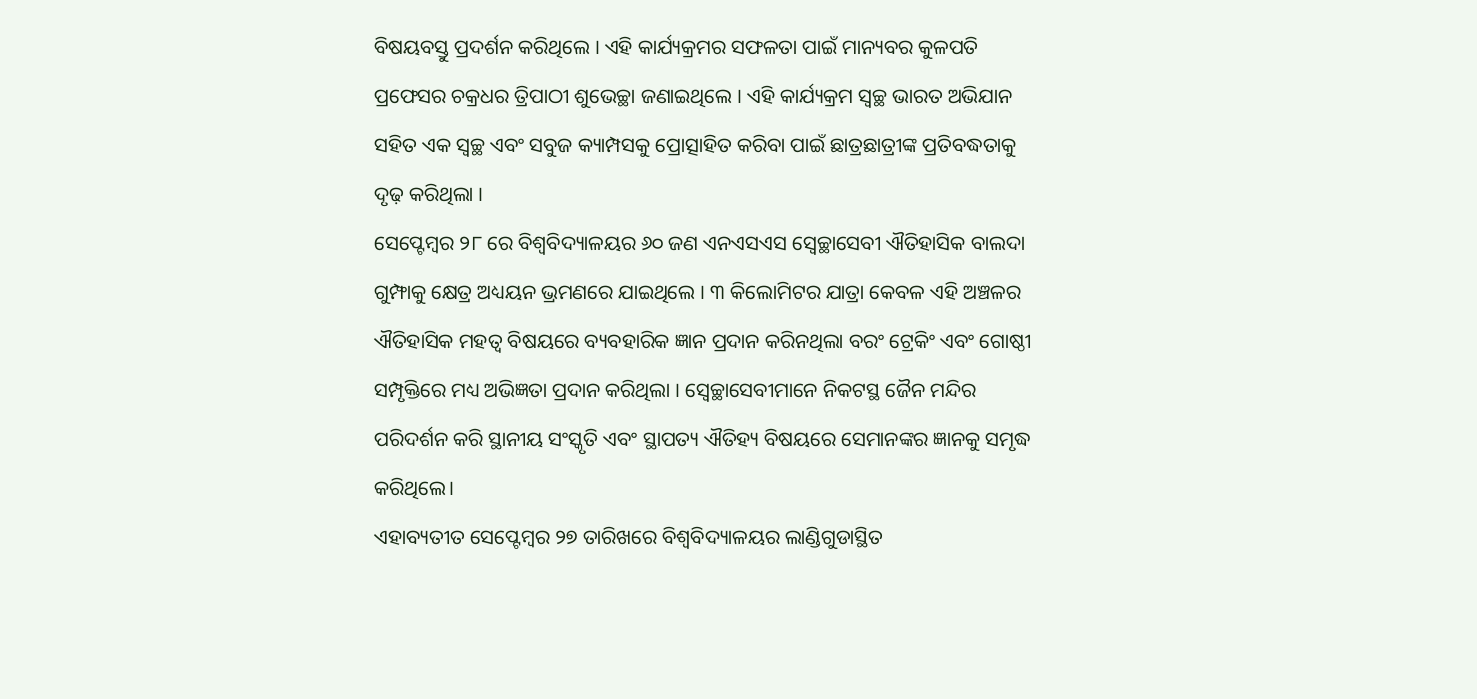ବିଷୟବସ୍ତୁ ପ୍ରଦର୍ଶନ କରିଥିଲେ । ଏହି କାର୍ଯ୍ୟକ୍ରମର ସଫଳତା ପାଇଁ ମାନ୍ୟବର କୁଳପତି ପ୍ରଫେସର ଚକ୍ରଧର ତ୍ରିପାଠୀ ଶୁଭେଚ୍ଛା ଜଣାଇଥିଲେ । ଏହି କାର୍ଯ୍ୟକ୍ରମ ସ୍ୱଚ୍ଛ ଭାରତ ଅଭିଯାନ ସହିତ ଏକ ସ୍ୱଚ୍ଛ ଏବଂ ସବୁଜ କ୍ୟାମ୍ପସକୁ ପ୍ରୋତ୍ସାହିତ କରିବା ପାଇଁ ଛାତ୍ରଛାତ୍ରୀଙ୍କ ପ୍ରତିବଦ୍ଧତାକୁ ଦୃଢ଼ କରିଥିଲା ।
ସେପ୍ଟେମ୍ବର ୨୮ ରେ ବିଶ୍ୱବିଦ୍ୟାଳୟର ୬୦ ଜଣ ଏନଏସଏସ ସ୍ୱେଚ୍ଛାସେବୀ ଐତିହାସିକ ବାଲଦା ଗୁମ୍ଫାକୁ କ୍ଷେତ୍ର ଅଧ୍ୟୟନ ଭ୍ରମଣରେ ଯାଇଥିଲେ । ୩ କିଲୋମିଟର ଯାତ୍ରା କେବଳ ଏହି ଅଞ୍ଚଳର ଐତିହାସିକ ମହତ୍ଵ ବିଷୟରେ ବ୍ୟବହାରିକ ଜ୍ଞାନ ପ୍ରଦାନ କରିନଥିଲା ବରଂ ଟ୍ରେକିଂ ଏବଂ ଗୋଷ୍ଠୀ ସମ୍ପୃକ୍ତିରେ ମଧ୍ୟ ଅଭିଜ୍ଞତା ପ୍ରଦାନ କରିଥିଲା । ସ୍ୱେଚ୍ଛାସେବୀମାନେ ନିକଟସ୍ଥ ଜୈନ ମନ୍ଦିର ପରିଦର୍ଶନ କରି ସ୍ଥାନୀୟ ସଂସ୍କୃତି ଏବଂ ସ୍ଥାପତ୍ୟ ଐତିହ୍ୟ ବିଷୟରେ ସେମାନଙ୍କର ଜ୍ଞାନକୁ ସମୃଦ୍ଧ କରିଥିଲେ।
ଏହାବ୍ୟତୀତ ସେପ୍ଟେମ୍ବର ୨୭ ତାରିଖରେ ବିଶ୍ବବିଦ୍ୟାଳୟର ଲାଣ୍ଡିଗୁଡାସ୍ଥିତ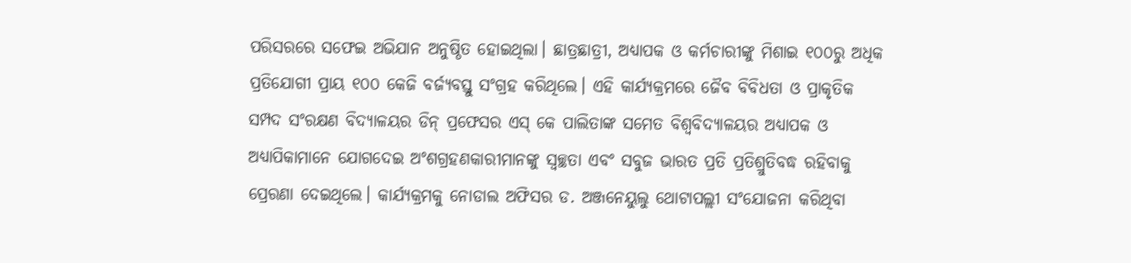ପରିସରରେ ସଫେଇ ଅଭିଯାନ ଅନୁଷ୍ଠିତ ହୋଇଥିଲା। ଛାତ୍ରଛାତ୍ରୀ, ଅଧ୍ୟାପକ ଓ କର୍ମଚାରୀଙ୍କୁ ମିଶାଇ ୧୦୦ରୁ ଅଧିକ ପ୍ରତିଯୋଗୀ ପ୍ରାୟ ୧୦୦ କେଜି ବର୍ଜ୍ୟବସ୍ତୁ ସଂଗ୍ରହ କରିଥିଲେ। ଏହି କାର୍ଯ୍ୟକ୍ରମରେ ଜୈବ ବିବିଧତା ଓ ପ୍ରାକୃତିକ ସମ୍ପଦ ସଂରକ୍ଷଣ ବିଦ୍ୟାଳୟର ଡିନ୍ ପ୍ରଫେସର ଏସ୍ କେ ପାଲିତାଙ୍କ ସମେତ ବିଶ୍ବବିଦ୍ୟାଳୟର ଅଧ୍ୟାପକ ଓ ଅଧ୍ୟାପିକାମାନେ ଯୋଗଦେଇ ଅଂଶଗ୍ରହଣକାରୀମାନଙ୍କୁ ସ୍ଵଚ୍ଛତା ଏବଂ ସବୁଜ ଭାରତ ପ୍ରତି ପ୍ରତିଶ୍ରୁତିବଦ୍ଧ ରହିବାକୁ ପ୍ରେରଣା ଦେଇଥିଲେ। କାର୍ଯ୍ୟକ୍ରମକୁ ନୋଡାଲ ଅଫିସର ଡ. ଅଞ୍ଜନେୟୁଲୁ ଥୋଟାପଲ୍ଲୀ ସଂଯୋଜନା କରିଥିବା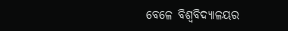ବେଳେ ବିଶ୍ଵବିଦ୍ୟାଳୟର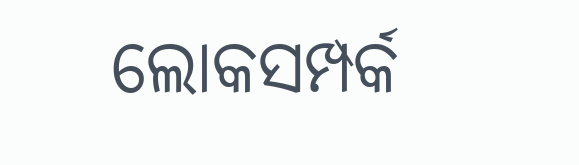ଲୋକସମ୍ପର୍କ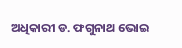ଅଧିକାରୀ ଡ. ଫଗୁନାଥ ଭୋଇ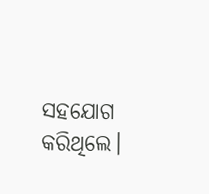ସହଯୋଗ କରିଥିଲେ।